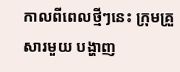កាលពីពេលថ្មីៗនេះ ក្រុមគ្រួសារមួយ បង្ហាញ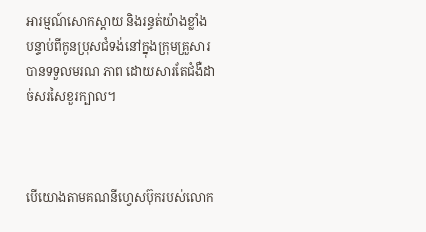អារម្មណ៍សោកស្តាយ និងរន្ធត់យ៉ាងខ្លាំង បន្ទាប់ពីកូនប្រុសជំទង់នៅក្នុងក្រុមគ្រួសារ បានទទួលមរណ ភាព ដោយសារតែជំងឺដាច់សរសៃខួរក្បាល។



បើយោងតាមគណនីហ្វេសប៊ុករបស់លោក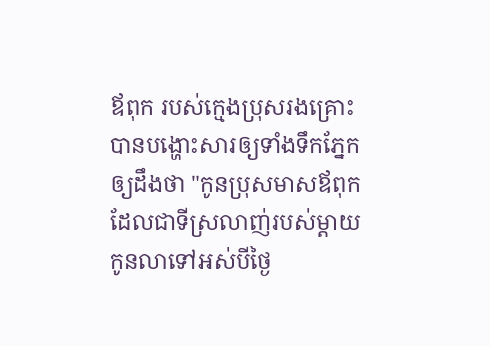ឪពុក របស់ក្មេងប្រុសរងគ្រោះ បានបង្ហោះសារឲ្យទាំងទឹកភ្នែកឲ្យដឹងថា "កូនប្រុសមាសឪពុក ដែលជាទីស្រលាញ់របស់ម្ដាយ កូនលាទៅអស់បីថ្ងៃ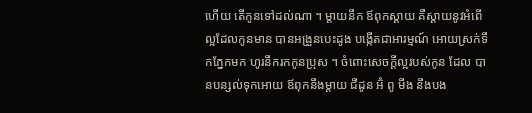ហើយ តើកូនទៅដល់ណា ។ ម្ដាយនឹក ឪពុកស្ដាយ គឺស្ដាយនូវអំពើល្អដែលកូនមាន បានអង្រួនបេះដូង បង្កើតជាអារម្មណ៍ អោយស្រក់ទឹកភ្នែកមក ហូរនឹករកកូនប្រុស ។ ចំពោះសេចក្ដីល្អរបស់កូន ដែល បានបន្សល់ទុកអោយ ឪពុកនឹងម្ដាយ ជីដូន អ៊ំ ពូ មីង នឹងបង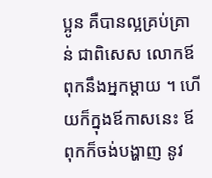ប្អូន គឺបានល្អគ្រប់គ្រាន់ ជាពិសេស លោកឪពុកនឹងអ្នកម្ដាយ ។ ហើយក៏ក្នុងឪកាសនេះ ឪពុកក៏ចង់បង្ហាញ នូវ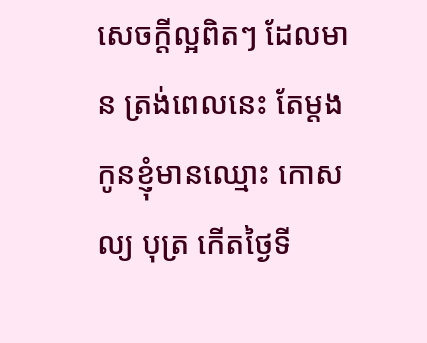សេចក្តីល្អពិតៗ ដែលមាន ត្រង់ពេលនេះ តែម្ដង កូនខ្ញុំមានឈ្មោះ កោសល្យ បុត្រ កើតថ្ងៃទី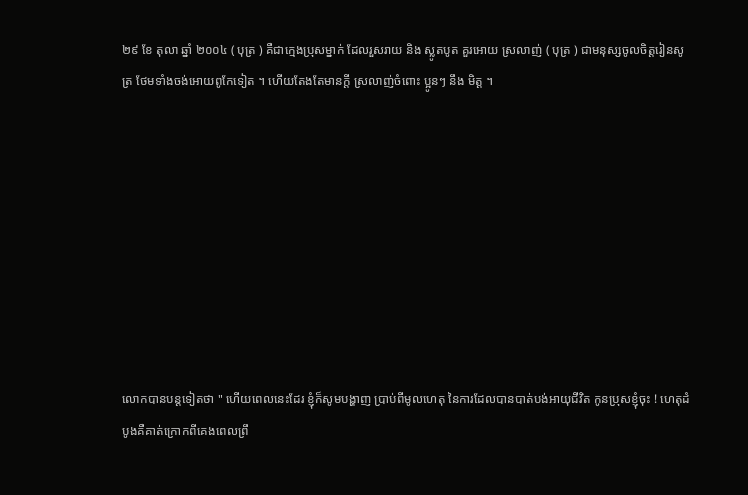២៩ ខែ តុលា ឆ្នាំ ២០០៤ ( បុត្រ ) គឺជាក្មេងប្រុសម្នាក់ ដែលរួសរាយ និង ស្លូតបូត គួរអោយ ស្រលាញ់ ( បុត្រ ) ជាមនុស្សចូលចិត្តរៀនសូត្រ ថែមទាំងចង់អោយពូកែទៀត ។ ហើយតែងតែមានក្ដី ស្រលាញ់ចំពោះ ប្អូនៗ នឹង មិត្ត ។









លោកបានបន្តទៀតថា " ហើយពេលនេះដែរ ខ្ញុំក៏សូមបង្ហាញ ប្រាប់ពីមូលហេតុ នៃការដែលបានបាត់បង់អាយុជីវិត កូនប្រុសខ្ញុំចុះ ! ហេតុដំបូងគឺគាត់ក្រោកពីគេងពេលព្រឹ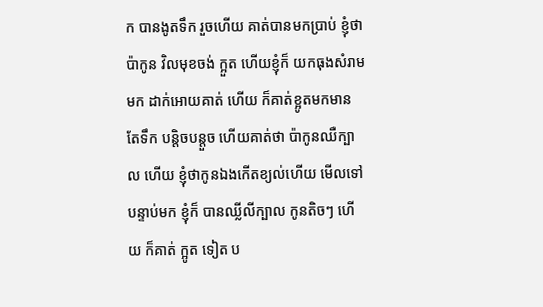ក បានងូតទឹក រួចហើយ គាត់បានមកប្រាប់ ខ្ញុំថា ប៉ាកូន វិលមុខចង់ ក្អួត ហើយខ្ញុំក៏ យកធុងសំរាមមក ដាក់អោយគាត់ ហើយ ក៏គាត់ខ្អូតមកមាន តែទឹក បន្តិចបន្តួច ហើយគាត់ថា ប៉ាកូនឈឺក្បាល ហើយ ខ្ញុំថាកូនឯងកើតខ្យល់ហើយ មើលទៅ បន្ទាប់មក ខ្ញុំក៏ បានឈ្លីលីក្បាល កូនតិចៗ ហើយ ក៏គាត់ ក្អូត ទៀត ប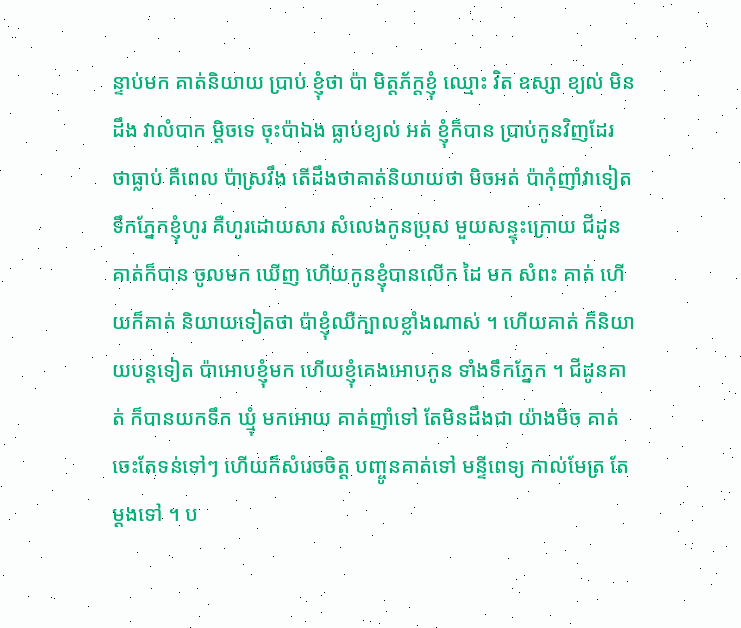ន្ទាប់មក គាត់និយាយ ប្រាប់ ខ្ញុំថា ប៉ា មិត្តភ័ក្តខ្ញុំ ឈ្មោះ វិត ឧស្សា ខ្យល់ មិនដឹង វាលំបាក ម្ដិចទេ ចុះប៉ាឯង ធ្លាប់ខ្យល់ អត់ ខ្ញុំក៏បាន ប្រាប់កូនវិញដែរ ថាធ្លាប់ គឺពេល ប៉ាស្រវឹង តើដឹងថាគាត់និយាយថា មិចអត់ ប៉ាកុំញាំវាទៀត ទឹកភ្នែកខ្ញុំហូរ គឺហូរដោយសារ សំលេងកូនប្រុស មួយសន្ទុះក្រោយ ជីដូនគាត់ក៏បាន ចូលមក ឃើញ ហើយកូនខ្ញុំបានលើក ដៃ មក សំពះ គាត់ ហើយក៏គាត់ និយាយទៀតថា ប៉ាខ្ញុំឈឺក្បាលខ្លាំងណាស់ ។ ហើយគាត់ ក៏និយាយបន្តទៀត ប៉ាអោបខ្ញុំមក ហើយខ្ញុំគេងអោបកូន ទាំងទឹកភ្នែក ។ ជីដូនគាត់ ក៏បានយកទឹក ឃ្មុំ មកអោយ គាត់ញាំទៅ តែមិនដឹងជា យ៉ាងមិច គាត់ចេះតែទន់ទៅៗ ហើយក៏សំរេចចិត្ត បញ្ចូនគាត់ទៅ មន្ទីពេទ្យ កាល់មែត្រ តែម្ដងទៅ ។ ប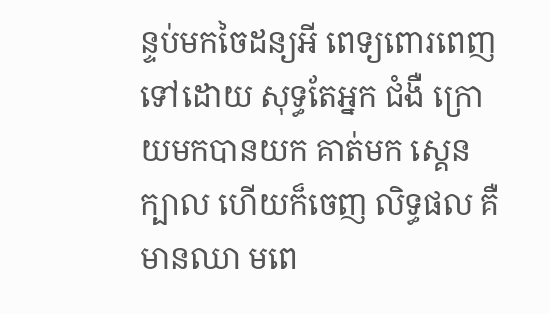ន្ទប់មកចៃដន្យអី ពេទ្យពោរពេញ ទៅដោយ សុទ្ធតែអ្នក ជំងឺ ក្រោយមកបានយក គាត់មក ស្គេន ក្បាល ហើយក៏ចេញ លិទ្ធផល គឺ មានឈា មពេ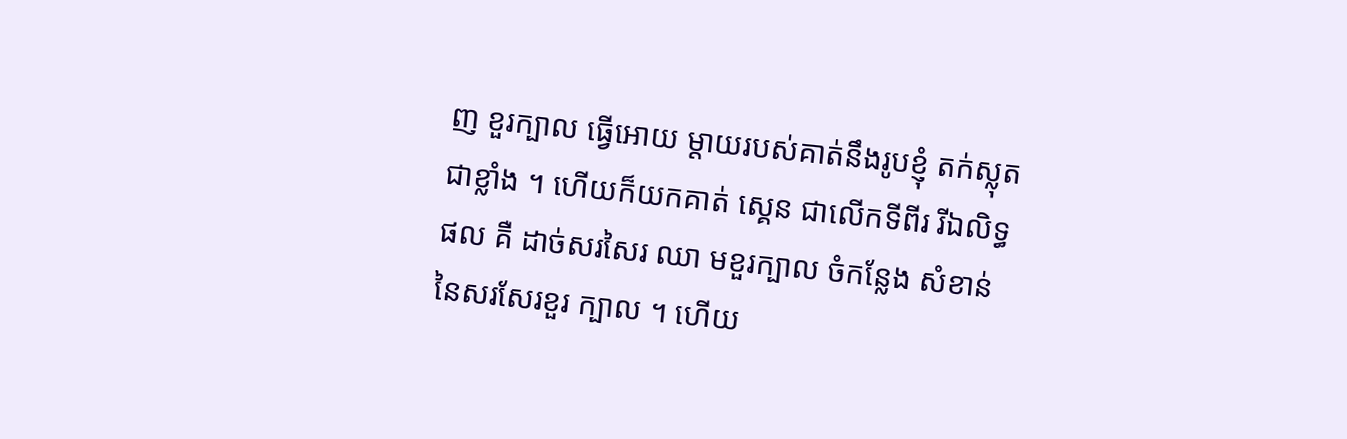ញ ខួរក្បាល ធ្វើអោយ ម្ដាយរបស់គាត់នឹងរូបខ្ញុំ តក់ស្លុតជាខ្លាំង ។ ហើយក៏យកគាត់ ស្គេន ជាលើកទីពីរ រីឯលិទ្ធផល គឺ ដាច់សរសៃរ ឈា មខួរក្បាល ចំកន្លែង សំខាន់ នៃសរសែរខួរ ក្បាល ។ ហើយ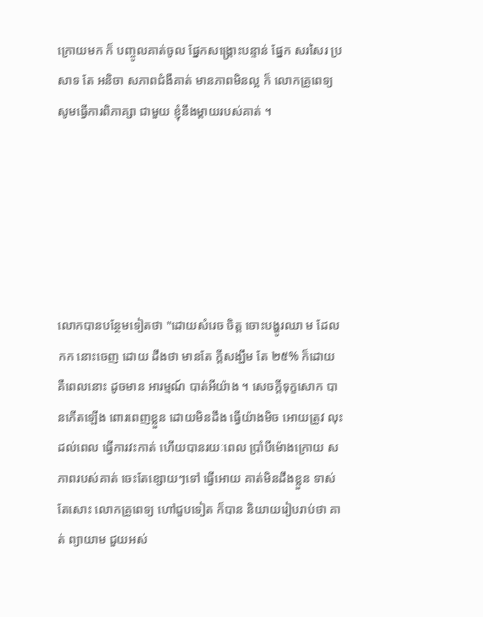ក្រោយមក ក៏ បញ្ចូលគាត់ចូល ផ្នែកសង្គ្រោះបន្ទាន់ ផ្នែក សរសៃរ ប្រសាទ តែ អនិចា សភាពជំងឺគាត់ មានភាពមិនល្អ ក៏ លោកគ្រូពេទ្យ សូមធ្វើការពិភាគ្សា ជាមួយ ខ្ញុំនឹងម្ដាយរបស់គាត់ ។






លោកបានបន្ថែមទៀតថា "ដោយសំរេច ចិត្ត ចោះបង្ហូរឈា ម ដែលកក នោះចេញ ដោយ ដឹងថា មានតែ ក្ដីសង្ឃឹម តែ ២៥% ក៏ដោយ គឺពេលនោះ ដូចមាន អារម្មណ៍ បាត់អីយ៉ាង ។ សេចក្ដីទុក្ខសោក បានកើតឡើង ពោរពេញខ្លួន ដោយមិនដឹង ធ្វើយ៉ាងមិច អោយត្រូវ លុះដល់ពេល ធ្វើការវះកាត់ ហើយបានរយៈពេល ប្រាំបីម៉ោងក្រោយ សភាពរបស់គាត់ ចេះតែខ្សោយៗទៅ ធ្វើអោយ គាត់មិនដឹងខ្លួន ទាស់តែសោះ លោកគ្រូពេទ្យ ហៅជួបទៀត ក៏បាន និយាយរៀបរាប់ថា គាត់ ព្យាយាម ជួយអស់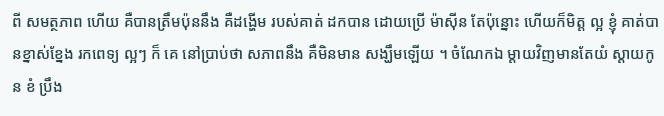ពី សមត្ថភាព ហើយ គឺបានត្រឹមប៉ុននឹង គឺដង្ហើម របស់គាត់ ដកបាន ដោយប្រើ ម៉ាសុីន តែប៉ុន្នោះ ហើយក៏មិត្ត ល្អ ខ្ញុំ គាត់បានខ្នាស់ខ្នែង រកពេទ្យ ល្អៗ ក៏ គេ នៅប្រាប់ថា សភាពនឹង គឺមិនមាន សង្ឃឹមឡើយ ។ ចំណែកឯ ម្ដាយវិញមានតែយំ ស្ដាយកូន ខំ ប្រឹង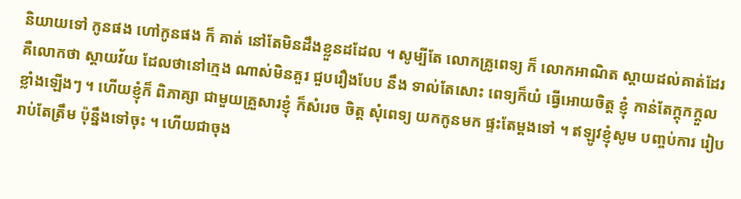និយាយទៅ កូនផង ហៅកូនផង ក៏ គាត់ នៅតែមិនដឹងខ្លួនដដែល ។ សូម្បីតែ លោកគ្រូពេទ្យ ក៏ លោកអាណិត ស្តាយដល់គាត់ដែរ គឺលោកថា ស្ដាយវ័យ ដែលថានៅក្មេង ណាស់មិនគួរ ជួបរឿងបែប នឹង ទាល់តែសោះ ពេទ្យក៏យំ ធ្វើអោយចិត្ត ខ្ញុំ កាន់តែក្ដុកក្ដួល ខ្លាំងឡើងៗ ។ ហើយខ្ញុំក៏ ពិភាគ្សា ជាមួយគ្រួសារខ្ញុំ ក៏សំរេច ចិត្ត សុំពេទ្យ យកកូនមក ផ្ទះតែម្ដងទៅ ។ ឥឡូវខ្ញុំសូម បញ្ចប់ការ រៀបរាប់តែត្រឹម ប៉ុន្នឹងទៅចុះ ។ ហើយជាចុង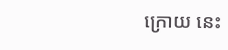ក្រោយ នេះ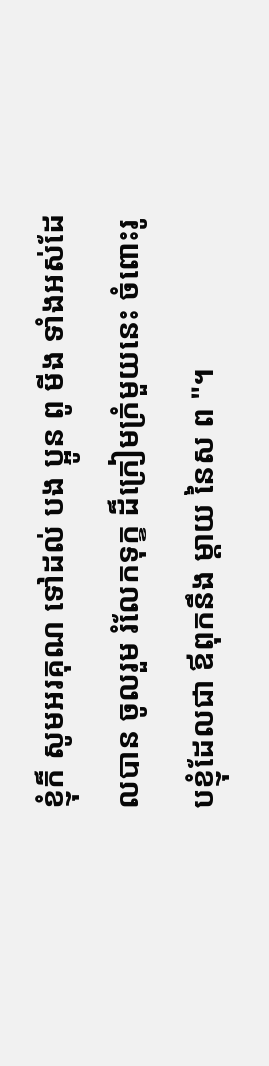ខ្ញុំក៏ សូមអរគុណ ទៅដល់ បង ប្អូន ពូ មីង ទាំងអស់ដែលបាន ចូលរួម រំលែកទុក្ខ ដ៏ក្រៀមក្រំមួយនេះ ចំពោះរូបខ្ញុំដែលជា ឪពុកនឹង ម្ដាយ នៃស ព "។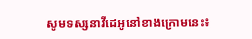សូមទស្សនាវីដេអូនៅខាងក្រោមនេះ៖